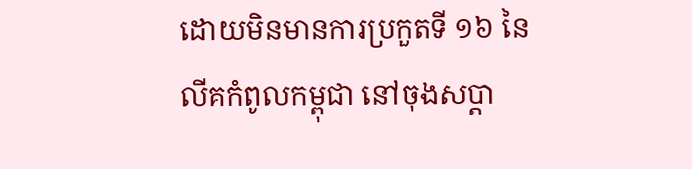ដោយមិនមានការប្រកួតទី ១៦ នៃលីគកំពូលកម្ពុជា នៅចុងសប្តា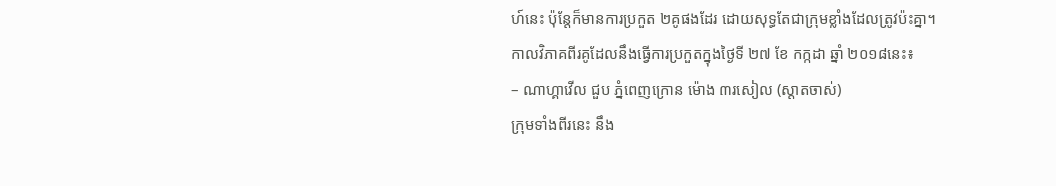ហ៍នេះ ប៉ុន្តែក៏មានការប្រកួត ២គូផងដែរ ដោយសុទ្ធតែជាក្រុមខ្លាំងដែលត្រូវប៉ះគ្នា។
កាលវិភាគពីរគូដែលនឹងធ្វើការប្រកួតក្នុងថ្ងៃទី ២៧ ខែ កក្កដា ឆ្នាំ ២០១៨នេះ៖
– ណាហ្គាវើល ជួប ភ្នំពេញក្រោន ម៉ោង ៣រសៀល (ស្តាតចាស់)
ក្រុមទាំងពីរនេះ នឹង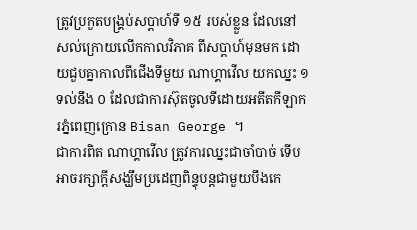ត្រូវប្រកួតបង្គ្រប់សប្តាហ៍ទី ១៥ របស់ខ្លួន ដែលនៅសល់ក្រោយលើកកាលវិភាគ ពីសប្តាហ៍មុនមក ដោយជួបគ្នាកាលពីជើងទីមួយ ណាហ្គាវើល យកឈ្នះ ១ ទល់នឹង ០ ដែលជាការស៊ុតចូលទីដោយអតីតកីឡាករភ្នំពេញក្រោន Bisan George ។
ជាការពិត ណាហ្គាវើល ត្រូវការឈ្នះជាចាំបាច់ ទើបអាចរក្សាក្តីសង្ឃឹមប្រដេញពិន្ទុបន្តជាមួយបឹងកេ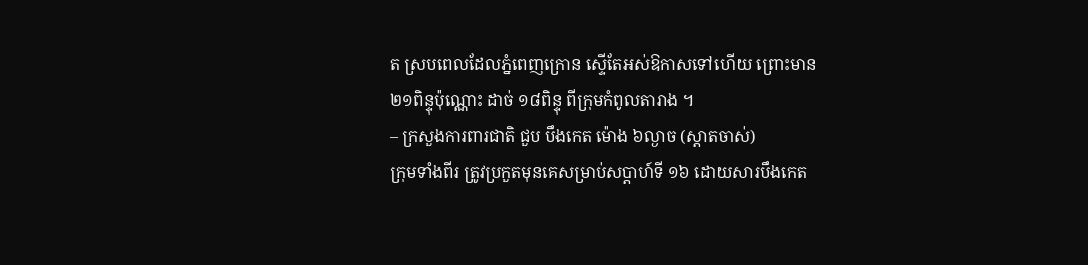ត ស្របពេលដែលភ្នំពេញក្រោន ស្ទើតែអស់ឱកាសទៅហើយ ព្រោះមាន ២១ពិន្ទុប៉ុណ្ណោះ ដាច់ ១៨ពិន្ទុ ពីក្រុមកំពូលតារាង ។
– ក្រសួងការពារជាតិ ជួប បឹងកេត ម៉ោង ៦ល្ងាច (ស្តាតចាស់)
ក្រុមទាំងពីរ ត្រូវប្រកួតមុនគេសម្រាប់សប្តាហ៍ទី ១៦ ដោយសារបឹងកេត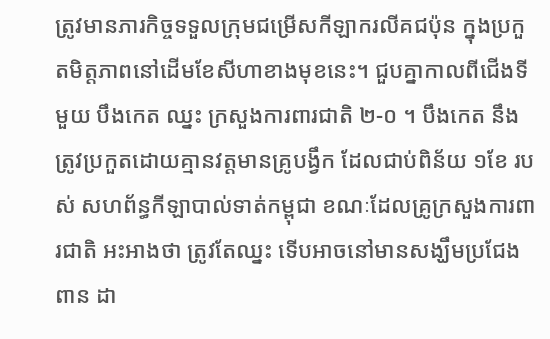ត្រូវមានភារកិច្ចទទួលក្រុមជម្រើសកីឡាករលីគជប៉ុន ក្នុងប្រកួតមិត្តភាពនៅដើមខែសីហាខាងមុខនេះ។ ជួបគ្នាកាលពីជើងទីមួយ បឹងកេត ឈ្នះ ក្រសួងការពារជាតិ ២-០ ។ បឹងកេត នឹងត្រូវប្រកួតដោយគ្មានវត្តមានគ្រូបង្វឹក ដែលជាប់ពិន័យ ១ខែ របស់ សហព័ន្ធកីឡាបាល់ទាត់កម្ពុជា ខណៈដែលគ្រូក្រសួងការពារជាតិ អះអាងថា ត្រូវតែឈ្នះ ទើបអាចនៅមានសង្ឃឹមប្រជែងពាន ដា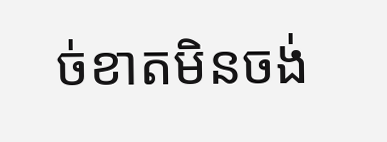ច់ខាតមិនចង់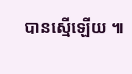បានស្មើឡើយ ៕